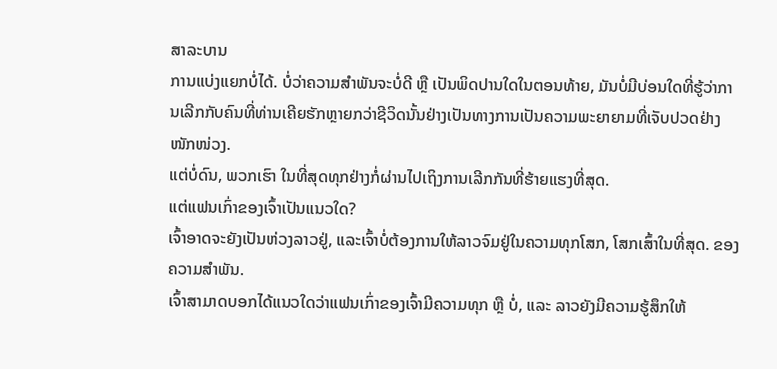ສາລະບານ
ການແບ່ງແຍກບໍ່ໄດ້. ບໍ່ວ່າຄວາມສຳພັນຈະບໍ່ດີ ຫຼື ເປັນພິດປານໃດໃນຕອນທ້າຍ, ມັນບໍ່ມີບ່ອນໃດທີ່ຮູ້ວ່າການເລີກກັບຄົນທີ່ທ່ານເຄີຍຮັກຫຼາຍກວ່າຊີວິດນັ້ນຢ່າງເປັນທາງການເປັນຄວາມພະຍາຍາມທີ່ເຈັບປວດຢ່າງໜັກໜ່ວງ.
ແຕ່ບໍ່ດົນ, ພວກເຮົາ ໃນທີ່ສຸດທຸກຢ່າງກໍ່ຜ່ານໄປເຖິງການເລີກກັນທີ່ຮ້າຍແຮງທີ່ສຸດ.
ແຕ່ແຟນເກົ່າຂອງເຈົ້າເປັນແນວໃດ?
ເຈົ້າອາດຈະຍັງເປັນຫ່ວງລາວຢູ່, ແລະເຈົ້າບໍ່ຕ້ອງການໃຫ້ລາວຈົມຢູ່ໃນຄວາມທຸກໂສກ, ໂສກເສົ້າໃນທີ່ສຸດ. ຂອງຄວາມສຳພັນ.
ເຈົ້າສາມາດບອກໄດ້ແນວໃດວ່າແຟນເກົ່າຂອງເຈົ້າມີຄວາມທຸກ ຫຼື ບໍ່, ແລະ ລາວຍັງມີຄວາມຮູ້ສຶກໃຫ້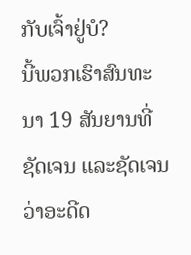ກັບເຈົ້າຢູ່ບໍ?
ນີ້ພວກເຮົາສົນທະນາ 19 ສັນຍານທີ່ຊັດເຈນ ແລະຊັດເຈນວ່າອະດີດ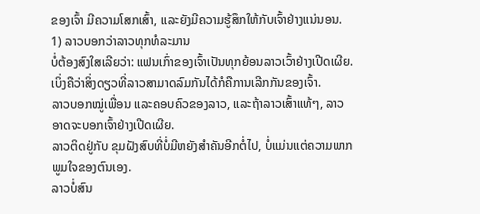ຂອງເຈົ້າ ມີຄວາມໂສກເສົ້າ, ແລະຍັງມີຄວາມຮູ້ສຶກໃຫ້ກັບເຈົ້າຢ່າງແນ່ນອນ.
1) ລາວບອກວ່າລາວທຸກທໍລະມານ
ບໍ່ຕ້ອງສົງໃສເລີຍວ່າ: ແຟນເກົ່າຂອງເຈົ້າເປັນທຸກຍ້ອນລາວເວົ້າຢ່າງເປີດເຜີຍ. ເບິ່ງຄືວ່າສິ່ງດຽວທີ່ລາວສາມາດລົມກັນໄດ້ກໍຄືການເລີກກັນຂອງເຈົ້າ.
ລາວບອກໝູ່ເພື່ອນ ແລະຄອບຄົວຂອງລາວ, ແລະຖ້າລາວເສົ້າແທ້ໆ, ລາວອາດຈະບອກເຈົ້າຢ່າງເປີດເຜີຍ.
ລາວຕິດຢູ່ກັບ ຂຸມຝັງສົບທີ່ບໍ່ມີຫຍັງສຳຄັນອີກຕໍ່ໄປ, ບໍ່ແມ່ນແຕ່ຄວາມພາກພູມໃຈຂອງຕົນເອງ.
ລາວບໍ່ສົນ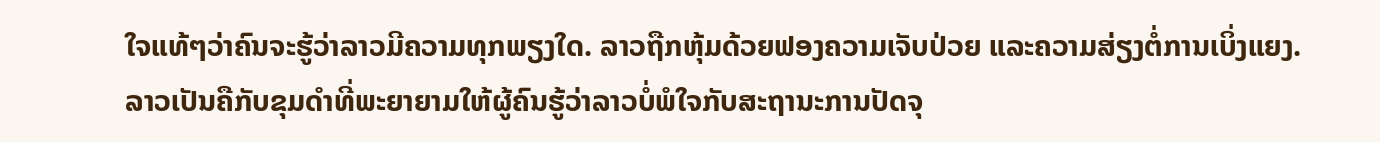ໃຈແທ້ໆວ່າຄົນຈະຮູ້ວ່າລາວມີຄວາມທຸກພຽງໃດ. ລາວຖືກຫຸ້ມດ້ວຍຟອງຄວາມເຈັບປ່ວຍ ແລະຄວາມສ່ຽງຕໍ່ການເບິ່ງແຍງ.
ລາວເປັນຄືກັບຂຸມດໍາທີ່ພະຍາຍາມໃຫ້ຜູ້ຄົນຮູ້ວ່າລາວບໍ່ພໍໃຈກັບສະຖານະການປັດຈຸ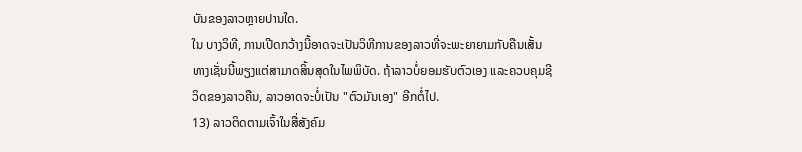ບັນຂອງລາວຫຼາຍປານໃດ.
ໃນ ບາງວິທີ, ການເປີດກວ້າງນີ້ອາດຈະເປັນວິທີການຂອງລາວທີ່ຈະພະຍາຍາມກັບຄືນເສັ້ນທາງເຊັ່ນນີ້ພຽງແຕ່ສາມາດສິ້ນສຸດໃນໄພພິບັດ. ຖ້າລາວບໍ່ຍອມຮັບຕົວເອງ ແລະຄວບຄຸມຊີວິດຂອງລາວຄືນ, ລາວອາດຈະບໍ່ເປັນ "ຕົວມັນເອງ" ອີກຕໍ່ໄປ.
13) ລາວຕິດຕາມເຈົ້າໃນສື່ສັງຄົມ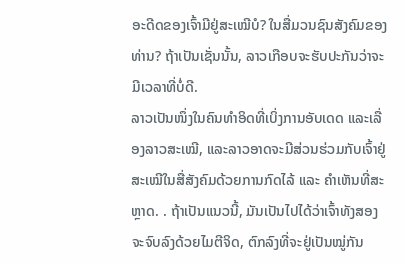ອະດີດຂອງເຈົ້າມີຢູ່ສະເໝີບໍ? ໃນສື່ມວນຊົນສັງຄົມຂອງທ່ານ? ຖ້າເປັນເຊັ່ນນັ້ນ, ລາວເກືອບຈະຮັບປະກັນວ່າຈະມີເວລາທີ່ບໍ່ດີ.
ລາວເປັນໜຶ່ງໃນຄົນທຳອິດທີ່ເບິ່ງການອັບເດດ ແລະເລື່ອງລາວສະເໝີ, ແລະລາວອາດຈະມີສ່ວນຮ່ວມກັບເຈົ້າຢູ່ສະເໝີໃນສື່ສັງຄົມດ້ວຍການກົດໄລ້ ແລະ ຄຳເຫັນທີ່ສະຫຼາດ. . ຖ້າເປັນແນວນີ້, ມັນເປັນໄປໄດ້ວ່າເຈົ້າທັງສອງຈະຈົບລົງດ້ວຍໄມຕີຈິດ, ຕົກລົງທີ່ຈະຢູ່ເປັນໝູ່ກັນ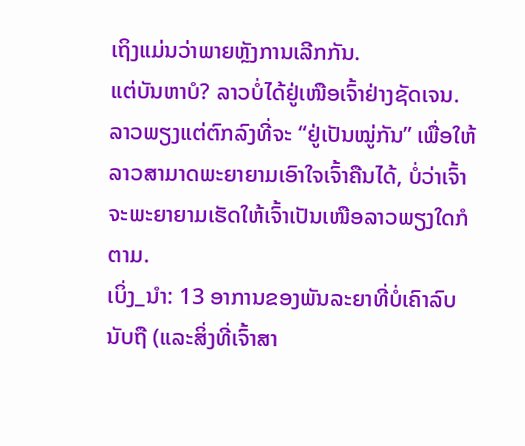ເຖິງແມ່ນວ່າພາຍຫຼັງການເລີກກັນ.
ແຕ່ບັນຫາບໍ? ລາວບໍ່ໄດ້ຢູ່ເໜືອເຈົ້າຢ່າງຊັດເຈນ. ລາວພຽງແຕ່ຕົກລົງທີ່ຈະ “ຢູ່ເປັນໝູ່ກັນ” ເພື່ອໃຫ້ລາວສາມາດພະຍາຍາມເອົາໃຈເຈົ້າຄືນໄດ້, ບໍ່ວ່າເຈົ້າຈະພະຍາຍາມເຮັດໃຫ້ເຈົ້າເປັນເໜືອລາວພຽງໃດກໍຕາມ.
ເບິ່ງ_ນຳ: 13 ອາການຂອງພັນລະຍາທີ່ບໍ່ເຄົາລົບນັບຖື (ແລະສິ່ງທີ່ເຈົ້າສາ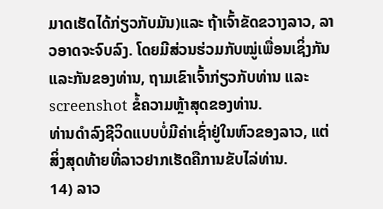ມາດເຮັດໄດ້ກ່ຽວກັບມັນ)ແລະ ຖ້າເຈົ້າຂັດຂວາງລາວ, ລາວອາດຈະຈົບລົງ. ໂດຍມີສ່ວນຮ່ວມກັບໝູ່ເພື່ອນເຊິ່ງກັນແລະກັນຂອງທ່ານ, ຖາມເຂົາເຈົ້າກ່ຽວກັບທ່ານ ແລະ screenshot ຂໍ້ຄວາມຫຼ້າສຸດຂອງທ່ານ.
ທ່ານດໍາລົງຊີວິດແບບບໍ່ມີຄ່າເຊົ່າຢູ່ໃນຫົວຂອງລາວ, ແຕ່ສິ່ງສຸດທ້າຍທີ່ລາວຢາກເຮັດຄືການຂັບໄລ່ທ່ານ.
14) ລາວ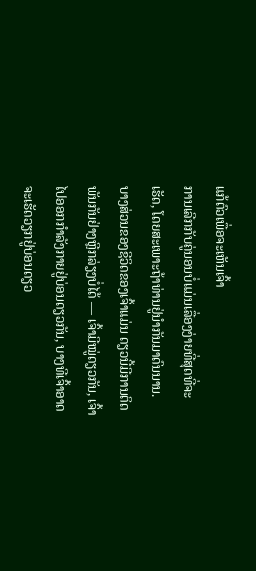ແກ້ຕົວເພື່ອຈະເຫັນເຈົ້າ
ການເລີກກັບຄູ່ນອນບໍ່ແມ່ນເລື່ອງງ່າຍທີ່ສຸດທີ່ຈະເຮັດ, ໂດຍສະເພາະຖ້າທ່ານຢູ່ນຳກັນມາດົນນານ.
ບາງສ່ວນຂອງຊີວິດຂອງເຈົ້າແມ່ນ ດຽວນີ້ມີການຕິດພັນກັນຢ່າງຫຼີກລ່ຽງບໍ່ໄດ້ — ເຈົ້າມີໝູ່ດຽວກັນ, ເຈົ້າໄປອອກກຳລັງກາຍຢູ່ບ່ອນດຽວກັນ, ບາງທີເຈົ້າອາດຈະເຮັດວຽກຢູ່ບ່ອນດຽວ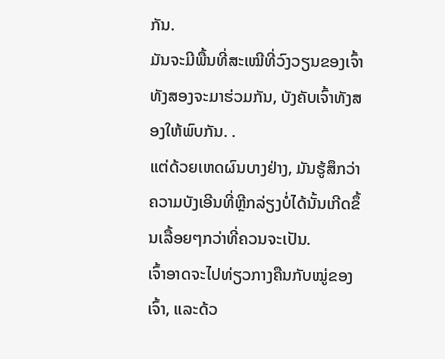ກັນ.
ມັນຈະມີພື້ນທີ່ສະເໝີທີ່ວົງວຽນຂອງເຈົ້າທັງສອງຈະມາຮ່ວມກັນ, ບັງຄັບເຈົ້າທັງສອງໃຫ້ພົບກັນ. .
ແຕ່ດ້ວຍເຫດຜົນບາງຢ່າງ, ມັນຮູ້ສຶກວ່າຄວາມບັງເອີນທີ່ຫຼີກລ່ຽງບໍ່ໄດ້ນັ້ນເກີດຂຶ້ນເລື້ອຍໆກວ່າທີ່ຄວນຈະເປັນ.
ເຈົ້າອາດຈະໄປທ່ຽວກາງຄືນກັບໝູ່ຂອງເຈົ້າ, ແລະດ້ວ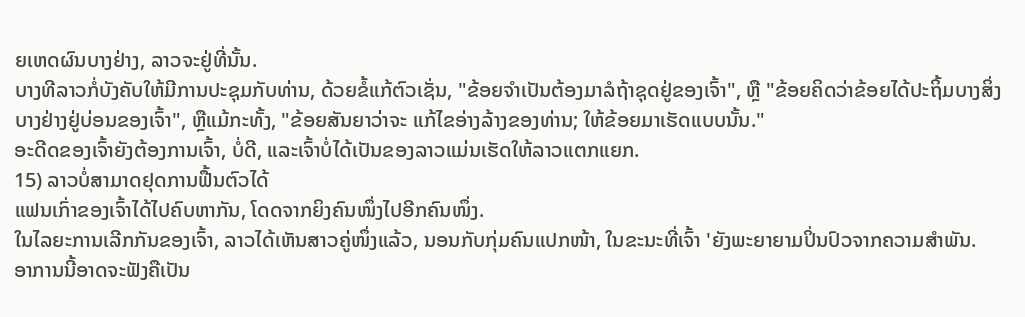ຍເຫດຜົນບາງຢ່າງ, ລາວຈະຢູ່ທີ່ນັ້ນ.
ບາງທີລາວກໍ່ບັງຄັບໃຫ້ມີການປະຊຸມກັບທ່ານ, ດ້ວຍຂໍ້ແກ້ຕົວເຊັ່ນ, "ຂ້ອຍຈໍາເປັນຕ້ອງມາລໍຖ້າຊຸດຢູ່ຂອງເຈົ້າ", ຫຼື "ຂ້ອຍຄິດວ່າຂ້ອຍໄດ້ປະຖິ້ມບາງສິ່ງບາງຢ່າງຢູ່ບ່ອນຂອງເຈົ້າ", ຫຼືແມ້ກະທັ້ງ, "ຂ້ອຍສັນຍາວ່າຈະ ແກ້ໄຂອ່າງລ້າງຂອງທ່ານ; ໃຫ້ຂ້ອຍມາເຮັດແບບນັ້ນ."
ອະດີດຂອງເຈົ້າຍັງຕ້ອງການເຈົ້າ, ບໍ່ດີ, ແລະເຈົ້າບໍ່ໄດ້ເປັນຂອງລາວແມ່ນເຮັດໃຫ້ລາວແຕກແຍກ.
15) ລາວບໍ່ສາມາດຢຸດການຟື້ນຕົວໄດ້
ແຟນເກົ່າຂອງເຈົ້າໄດ້ໄປຄົບຫາກັນ, ໂດດຈາກຍິງຄົນໜຶ່ງໄປອີກຄົນໜຶ່ງ.
ໃນໄລຍະການເລີກກັນຂອງເຈົ້າ, ລາວໄດ້ເຫັນສາວຄູ່ໜຶ່ງແລ້ວ, ນອນກັບກຸ່ມຄົນແປກໜ້າ, ໃນຂະນະທີ່ເຈົ້າ 'ຍັງພະຍາຍາມປິ່ນປົວຈາກຄວາມສຳພັນ.
ອາການນີ້ອາດຈະຟັງຄືເປັນ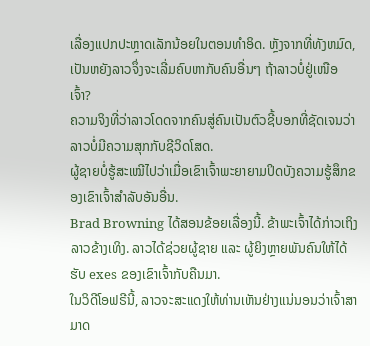ເລື່ອງແປກປະຫຼາດເລັກນ້ອຍໃນຕອນທຳອິດ. ຫຼັງຈາກທີ່ທັງຫມົດ, ເປັນຫຍັງລາວຈຶ່ງຈະເລີ່ມຄົບຫາກັບຄົນອື່ນໆ ຖ້າລາວບໍ່ຢູ່ເໜືອເຈົ້າ?
ຄວາມຈິງທີ່ວ່າລາວໂດດຈາກຄົນສູ່ຄົນເປັນຕົວຊີ້ບອກທີ່ຊັດເຈນວ່າລາວບໍ່ມີຄວາມສຸກກັບຊີວິດໂສດ.
ຜູ້ຊາຍບໍ່ຮູ້ສະເໝີໄປວ່າເມື່ອເຂົາເຈົ້າພະຍາຍາມປິດບັງຄວາມຮູ້ສຶກຂອງເຂົາເຈົ້າສໍາລັບອັນອື່ນ.
Brad Browning ໄດ້ສອນຂ້ອຍເລື່ອງນີ້. ຂ້າພະເຈົ້າໄດ້ກ່າວເຖິງລາວຂ້າງເທິງ. ລາວໄດ້ຊ່ວຍຜູ້ຊາຍ ແລະ ຜູ້ຍິງຫຼາຍພັນຄົນໃຫ້ໄດ້ຮັບ exes ຂອງເຂົາເຈົ້າກັບຄືນມາ.
ໃນວິດີໂອຟຣີນີ້, ລາວຈະສະແດງໃຫ້ທ່ານເຫັນຢ່າງແນ່ນອນວ່າເຈົ້າສາມາດ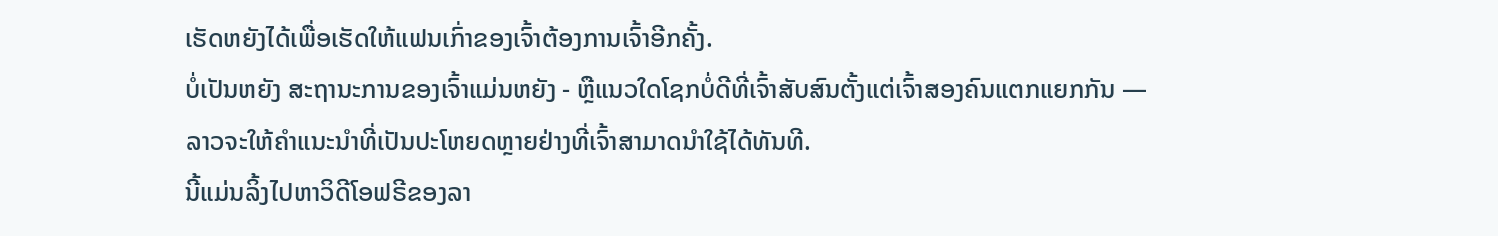ເຮັດຫຍັງໄດ້ເພື່ອເຮັດໃຫ້ແຟນເກົ່າຂອງເຈົ້າຕ້ອງການເຈົ້າອີກຄັ້ງ.
ບໍ່ເປັນຫຍັງ ສະຖານະການຂອງເຈົ້າແມ່ນຫຍັງ - ຫຼືແນວໃດໂຊກບໍ່ດີທີ່ເຈົ້າສັບສົນຕັ້ງແຕ່ເຈົ້າສອງຄົນແຕກແຍກກັນ — ລາວຈະໃຫ້ຄຳແນະນຳທີ່ເປັນປະໂຫຍດຫຼາຍຢ່າງທີ່ເຈົ້າສາມາດນຳໃຊ້ໄດ້ທັນທີ.
ນີ້ແມ່ນລິ້ງໄປຫາວິດີໂອຟຣີຂອງລາ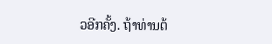ວອີກຄັ້ງ. ຖ້າທ່ານຕ້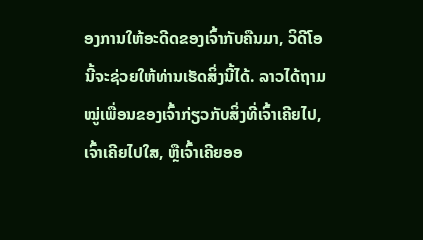ອງການໃຫ້ອະດີດຂອງເຈົ້າກັບຄືນມາ, ວິດີໂອນີ້ຈະຊ່ວຍໃຫ້ທ່ານເຮັດສິ່ງນີ້ໄດ້. ລາວໄດ້ຖາມໝູ່ເພື່ອນຂອງເຈົ້າກ່ຽວກັບສິ່ງທີ່ເຈົ້າເຄີຍໄປ, ເຈົ້າເຄີຍໄປໃສ, ຫຼືເຈົ້າເຄີຍອອ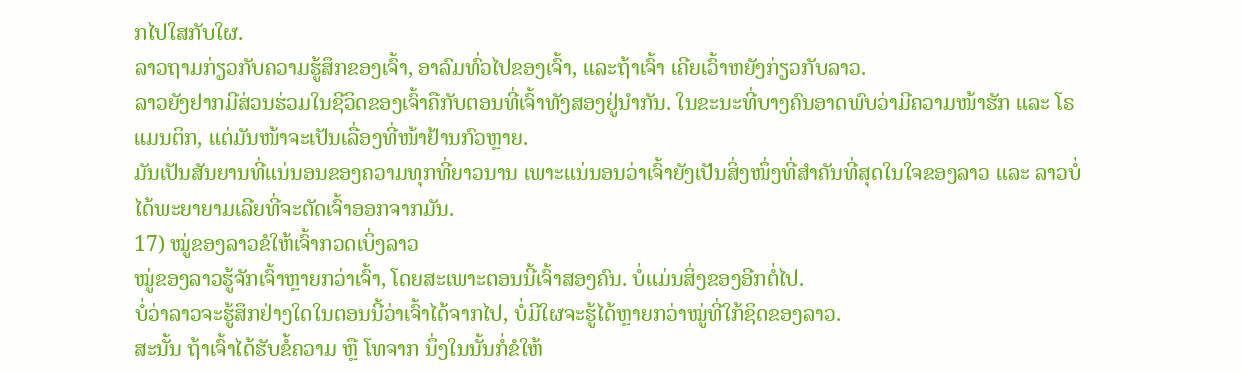ກໄປໃສກັບໃຜ.
ລາວຖາມກ່ຽວກັບຄວາມຮູ້ສຶກຂອງເຈົ້າ, ອາລົມທົ່ວໄປຂອງເຈົ້າ, ແລະຖ້າເຈົ້າ ເຄີຍເວົ້າຫຍັງກ່ຽວກັບລາວ.
ລາວຍັງຢາກມີສ່ວນຮ່ວມໃນຊີວິດຂອງເຈົ້າຄືກັບຕອນທີ່ເຈົ້າທັງສອງຢູ່ນຳກັນ. ໃນຂະນະທີ່ບາງຄົນອາດພົບວ່າມີຄວາມໜ້າຮັກ ແລະ ໂຣແມນຕິກ, ແຕ່ມັນໜ້າຈະເປັນເລື່ອງທີ່ໜ້າຢ້ານກົວຫຼາຍ.
ມັນເປັນສັນຍານທີ່ແນ່ນອນຂອງຄວາມທຸກທີ່ຍາວນານ ເພາະແນ່ນອນວ່າເຈົ້າຍັງເປັນສິ່ງໜຶ່ງທີ່ສຳຄັນທີ່ສຸດໃນໃຈຂອງລາວ ແລະ ລາວບໍ່ໄດ້ພະຍາຍາມເລີຍທີ່ຈະຕັດເຈົ້າອອກຈາກມັນ.
17) ໝູ່ຂອງລາວຂໍໃຫ້ເຈົ້າກວດເບິ່ງລາວ
ໝູ່ຂອງລາວຮູ້ຈັກເຈົ້າຫຼາຍກວ່າເຈົ້າ, ໂດຍສະເພາະຕອນນີ້ເຈົ້າສອງຄົນ. ບໍ່ແມ່ນສິ່ງຂອງອີກຕໍ່ໄປ.
ບໍ່ວ່າລາວຈະຮູ້ສຶກຢ່າງໃດໃນຕອນນີ້ວ່າເຈົ້າໄດ້ຈາກໄປ, ບໍ່ມີໃຜຈະຮູ້ໄດ້ຫຼາຍກວ່າໝູ່ທີ່ໃກ້ຊິດຂອງລາວ.
ສະນັ້ນ ຖ້າເຈົ້າໄດ້ຮັບຂໍ້ຄວາມ ຫຼື ໂທຈາກ ນຶ່ງໃນນັ້ນກໍ່ຂໍໃຫ້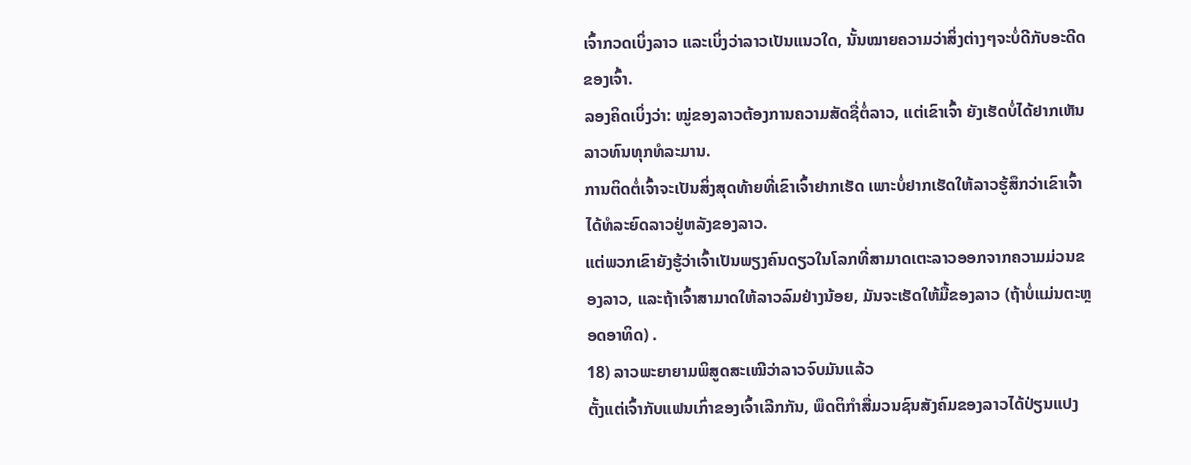ເຈົ້າກວດເບິ່ງລາວ ແລະເບິ່ງວ່າລາວເປັນແນວໃດ, ນັ້ນໝາຍຄວາມວ່າສິ່ງຕ່າງໆຈະບໍ່ດີກັບອະດີດຂອງເຈົ້າ.
ລອງຄິດເບິ່ງວ່າ: ໝູ່ຂອງລາວຕ້ອງການຄວາມສັດຊື່ຕໍ່ລາວ, ແຕ່ເຂົາເຈົ້າ ຍັງເຮັດບໍ່ໄດ້ຢາກເຫັນລາວທົນທຸກທໍລະມານ.
ການຕິດຕໍ່ເຈົ້າຈະເປັນສິ່ງສຸດທ້າຍທີ່ເຂົາເຈົ້າຢາກເຮັດ ເພາະບໍ່ຢາກເຮັດໃຫ້ລາວຮູ້ສຶກວ່າເຂົາເຈົ້າໄດ້ທໍລະຍົດລາວຢູ່ຫລັງຂອງລາວ.
ແຕ່ພວກເຂົາຍັງຮູ້ວ່າເຈົ້າເປັນພຽງຄົນດຽວໃນໂລກທີ່ສາມາດເຕະລາວອອກຈາກຄວາມມ່ວນຂອງລາວ, ແລະຖ້າເຈົ້າສາມາດໃຫ້ລາວລົມຢ່າງນ້ອຍ, ມັນຈະເຮັດໃຫ້ມື້ຂອງລາວ (ຖ້າບໍ່ແມ່ນຕະຫຼອດອາທິດ) .
18) ລາວພະຍາຍາມພິສູດສະເໝີວ່າລາວຈົບມັນແລ້ວ
ຕັ້ງແຕ່ເຈົ້າກັບແຟນເກົ່າຂອງເຈົ້າເລີກກັນ, ພຶດຕິກຳສື່ມວນຊົນສັງຄົມຂອງລາວໄດ້ປ່ຽນແປງ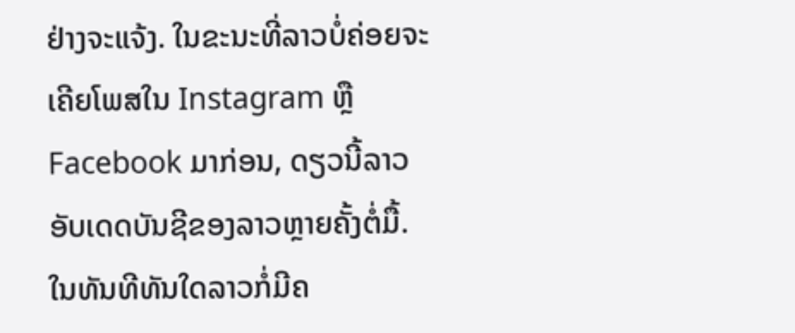ຢ່າງຈະແຈ້ງ. ໃນຂະນະທີ່ລາວບໍ່ຄ່ອຍຈະເຄີຍໂພສໃນ Instagram ຫຼື Facebook ມາກ່ອນ, ດຽວນີ້ລາວອັບເດດບັນຊີຂອງລາວຫຼາຍຄັ້ງຕໍ່ມື້.
ໃນທັນທີທັນໃດລາວກໍ່ມີຄ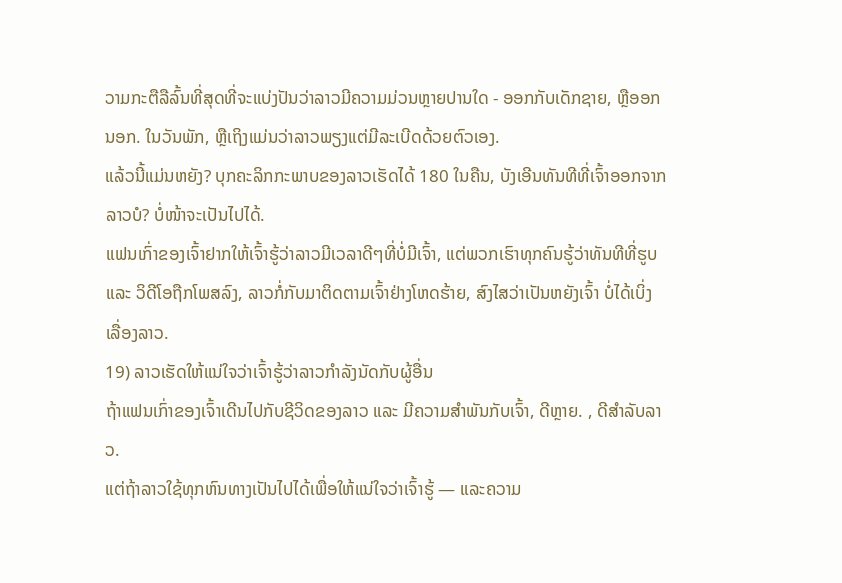ວາມກະຕືລືລົ້ນທີ່ສຸດທີ່ຈະແບ່ງປັນວ່າລາວມີຄວາມມ່ວນຫຼາຍປານໃດ - ອອກກັບເດັກຊາຍ, ຫຼືອອກນອກ. ໃນວັນພັກ, ຫຼືເຖິງແມ່ນວ່າລາວພຽງແຕ່ມີລະເບີດດ້ວຍຕົວເອງ.
ແລ້ວນີ້ແມ່ນຫຍັງ? ບຸກຄະລິກກະພາບຂອງລາວເຮັດໄດ້ 180 ໃນຄືນ, ບັງເອີນທັນທີທີ່ເຈົ້າອອກຈາກລາວບໍ? ບໍ່ໜ້າຈະເປັນໄປໄດ້.
ແຟນເກົ່າຂອງເຈົ້າຢາກໃຫ້ເຈົ້າຮູ້ວ່າລາວມີເວລາດີໆທີ່ບໍ່ມີເຈົ້າ, ແຕ່ພວກເຮົາທຸກຄົນຮູ້ວ່າທັນທີທີ່ຮູບ ແລະ ວິດີໂອຖືກໂພສລົງ, ລາວກໍ່ກັບມາຕິດຕາມເຈົ້າຢ່າງໂຫດຮ້າຍ, ສົງໄສວ່າເປັນຫຍັງເຈົ້າ ບໍ່ໄດ້ເບິ່ງເລື່ອງລາວ.
19) ລາວເຮັດໃຫ້ແນ່ໃຈວ່າເຈົ້າຮູ້ວ່າລາວກໍາລັງນັດກັບຜູ້ອື່ນ
ຖ້າແຟນເກົ່າຂອງເຈົ້າເດີນໄປກັບຊີວິດຂອງລາວ ແລະ ມີຄວາມສໍາພັນກັບເຈົ້າ, ດີຫຼາຍ. , ດີສໍາລັບລາວ.
ແຕ່ຖ້າລາວໃຊ້ທຸກຫົນທາງເປັນໄປໄດ້ເພື່ອໃຫ້ແນ່ໃຈວ່າເຈົ້າຮູ້ — ແລະຄວາມ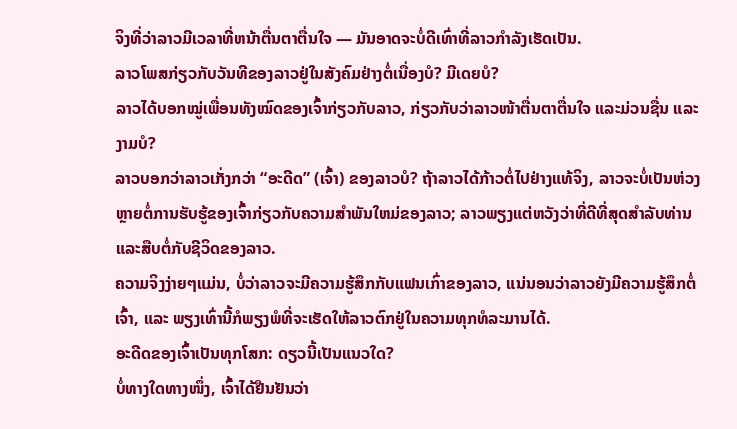ຈິງທີ່ວ່າລາວມີເວລາທີ່ຫນ້າຕື່ນຕາຕື່ນໃຈ — ມັນອາດຈະບໍ່ດີເທົ່າທີ່ລາວກຳລັງເຮັດເປັນ.
ລາວໂພສກ່ຽວກັບວັນທີຂອງລາວຢູ່ໃນສັງຄົມຢ່າງຕໍ່ເນື່ອງບໍ? ມີເດຍບໍ?
ລາວໄດ້ບອກໝູ່ເພື່ອນທັງໝົດຂອງເຈົ້າກ່ຽວກັບລາວ, ກ່ຽວກັບວ່າລາວໜ້າຕື່ນຕາຕື່ນໃຈ ແລະມ່ວນຊື່ນ ແລະງາມບໍ?
ລາວບອກວ່າລາວເກັ່ງກວ່າ “ອະດີດ” (ເຈົ້າ) ຂອງລາວບໍ? ຖ້າລາວໄດ້ກ້າວຕໍ່ໄປຢ່າງແທ້ຈິງ, ລາວຈະບໍ່ເປັນຫ່ວງຫຼາຍຕໍ່ການຮັບຮູ້ຂອງເຈົ້າກ່ຽວກັບຄວາມສໍາພັນໃຫມ່ຂອງລາວ; ລາວພຽງແຕ່ຫວັງວ່າທີ່ດີທີ່ສຸດສໍາລັບທ່ານແລະສືບຕໍ່ກັບຊີວິດຂອງລາວ.
ຄວາມຈິງງ່າຍໆແມ່ນ, ບໍ່ວ່າລາວຈະມີຄວາມຮູ້ສຶກກັບແຟນເກົ່າຂອງລາວ, ແນ່ນອນວ່າລາວຍັງມີຄວາມຮູ້ສຶກຕໍ່ເຈົ້າ, ແລະ ພຽງເທົ່ານີ້ກໍພຽງພໍທີ່ຈະເຮັດໃຫ້ລາວຕົກຢູ່ໃນຄວາມທຸກທໍລະມານໄດ້.
ອະດີດຂອງເຈົ້າເປັນທຸກໂສກ: ດຽວນີ້ເປັນແນວໃດ?
ບໍ່ທາງໃດທາງໜຶ່ງ, ເຈົ້າໄດ້ຢືນຢັນວ່າ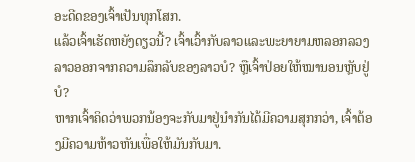ອະດີດຂອງເຈົ້າເປັນທຸກໂສກ.
ແລ້ວເຈົ້າເຮັດຫຍັງດຽວນີ້? ເຈົ້າເວົ້າກັບລາວແລະພະຍາຍາມຫລອກລວງລາວອອກຈາກຄວາມລຶກລັບຂອງລາວບໍ? ຫຼືເຈົ້າປ່ອຍໃຫ້ໝານອນຫຼັບຢູ່ບໍ?
ຫາກເຈົ້າຄິດວ່າພວກນ້ອງຈະກັບມາຢູ່ນຳກັນໄດ້ມີຄວາມສຸກກວ່າ, ເຈົ້າຕ້ອງມີຄວາມຫ້າວຫັນເພື່ອໃຫ້ມັນກັບມາ.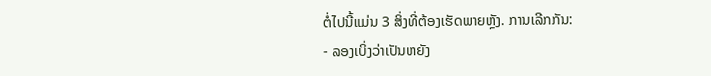ຕໍ່ໄປນີ້ແມ່ນ 3 ສິ່ງທີ່ຕ້ອງເຮັດພາຍຫຼັງ. ການເລີກກັນ:
- ລອງເບິ່ງວ່າເປັນຫຍັງ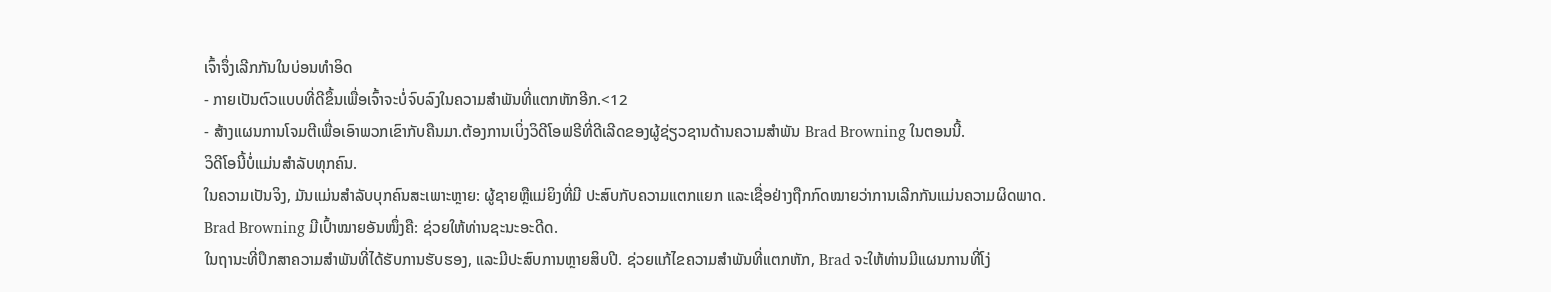ເຈົ້າຈຶ່ງເລີກກັນໃນບ່ອນທຳອິດ
- ກາຍເປັນຕົວແບບທີ່ດີຂຶ້ນເພື່ອເຈົ້າຈະບໍ່ຈົບລົງໃນຄວາມສຳພັນທີ່ແຕກຫັກອີກ.<12
- ສ້າງແຜນການໂຈມຕີເພື່ອເອົາພວກເຂົາກັບຄືນມາ.ຕ້ອງການເບິ່ງວິດີໂອຟຣີທີ່ດີເລີດຂອງຜູ້ຊ່ຽວຊານດ້ານຄວາມສໍາພັນ Brad Browning ໃນຕອນນີ້.
ວິດີໂອນີ້ບໍ່ແມ່ນສໍາລັບທຸກຄົນ.
ໃນຄວາມເປັນຈິງ, ມັນແມ່ນສໍາລັບບຸກຄົນສະເພາະຫຼາຍ: ຜູ້ຊາຍຫຼືແມ່ຍິງທີ່ມີ ປະສົບກັບຄວາມແຕກແຍກ ແລະເຊື່ອຢ່າງຖືກກົດໝາຍວ່າການເລີກກັນແມ່ນຄວາມຜິດພາດ.
Brad Browning ມີເປົ້າໝາຍອັນໜຶ່ງຄື: ຊ່ວຍໃຫ້ທ່ານຊະນະອະດີດ.
ໃນຖານະທີ່ປຶກສາຄວາມສຳພັນທີ່ໄດ້ຮັບການຮັບຮອງ, ແລະມີປະສົບການຫຼາຍສິບປີ. ຊ່ວຍແກ້ໄຂຄວາມສໍາພັນທີ່ແຕກຫັກ, Brad ຈະໃຫ້ທ່ານມີແຜນການທີ່ໂງ່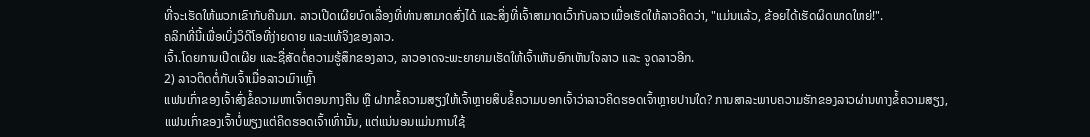ທີ່ຈະເຮັດໃຫ້ພວກເຂົາກັບຄືນມາ. ລາວເປີດເຜີຍບົດເລື່ອງທີ່ທ່ານສາມາດສົ່ງໄດ້ ແລະສິ່ງທີ່ເຈົ້າສາມາດເວົ້າກັບລາວເພື່ອເຮັດໃຫ້ລາວຄິດວ່າ, "ແມ່ນແລ້ວ, ຂ້ອຍໄດ້ເຮັດຜິດພາດໃຫຍ່!".
ຄລິກທີ່ນີ້ເພື່ອເບິ່ງວິດີໂອທີ່ງ່າຍດາຍ ແລະແທ້ຈິງຂອງລາວ.
ເຈົ້າ.ໂດຍການເປີດເຜີຍ ແລະຊື່ສັດຕໍ່ຄວາມຮູ້ສຶກຂອງລາວ, ລາວອາດຈະພະຍາຍາມເຮັດໃຫ້ເຈົ້າເຫັນອົກເຫັນໃຈລາວ ແລະ ຈູດລາວອີກ.
2) ລາວຕິດຕໍ່ກັບເຈົ້າເມື່ອລາວເມົາເຫຼົ້າ
ແຟນເກົ່າຂອງເຈົ້າສົ່ງຂໍ້ຄວາມຫາເຈົ້າຕອນກາງຄືນ ຫຼື ຝາກຂໍ້ຄວາມສຽງໃຫ້ເຈົ້າຫຼາຍສິບຂໍ້ຄວາມບອກເຈົ້າວ່າລາວຄິດຮອດເຈົ້າຫຼາຍປານໃດ? ການສາລະພາບຄວາມຮັກຂອງລາວຜ່ານທາງຂໍ້ຄວາມສຽງ, ແຟນເກົ່າຂອງເຈົ້າບໍ່ພຽງແຕ່ຄິດຮອດເຈົ້າເທົ່ານັ້ນ, ແຕ່ແນ່ນອນແມ່ນການໃຊ້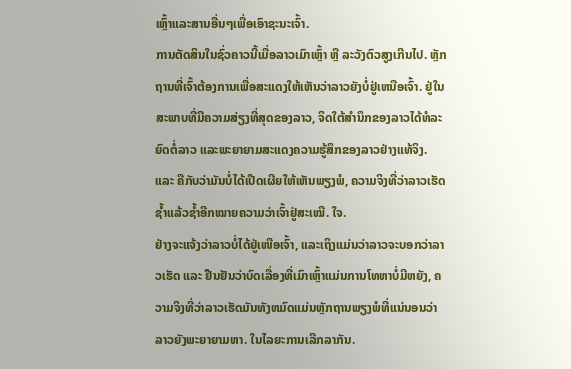ເຫຼົ້າແລະສານອື່ນໆເພື່ອເອົາຊະນະເຈົ້າ.
ການຕັດສິນໃນຊົ່ວຄາວນີ້ເມື່ອລາວເມົາເຫຼົ້າ ຫຼື ລະວັງຕົວສູງເກີນໄປ. ຫຼັກຖານທີ່ເຈົ້າຕ້ອງການເພື່ອສະແດງໃຫ້ເຫັນວ່າລາວຍັງບໍ່ຢູ່ເຫນືອເຈົ້າ. ຢູ່ໃນສະພາບທີ່ມີຄວາມສ່ຽງທີ່ສຸດຂອງລາວ, ຈິດໃຕ້ສຳນຶກຂອງລາວໄດ້ທໍລະຍົດຕໍ່ລາວ ແລະພະຍາຍາມສະແດງຄວາມຮູ້ສຶກຂອງລາວຢ່າງແທ້ຈິງ.
ແລະ ຄືກັບວ່າມັນບໍ່ໄດ້ເປີດເຜີຍໃຫ້ເຫັນພຽງພໍ, ຄວາມຈິງທີ່ວ່າລາວເຮັດຊໍ້າແລ້ວຊໍ້າອີກໝາຍຄວາມວ່າເຈົ້າຢູ່ສະເໝີ. ໃຈ.
ຢ່າງຈະແຈ້ງວ່າລາວບໍ່ໄດ້ຢູ່ເໜືອເຈົ້າ, ແລະເຖິງແມ່ນວ່າລາວຈະບອກວ່າລາວເຮັດ ແລະ ຢືນຢັນວ່າບົດເລື່ອງທີ່ເມົາເຫຼົ້າແມ່ນການໂທຫາບໍ່ມີຫຍັງ, ຄວາມຈິງທີ່ວ່າລາວເຮັດມັນທັງຫມົດແມ່ນຫຼັກຖານພຽງພໍທີ່ແນ່ນອນວ່າລາວຍັງພະຍາຍາມຫາ. ໃນໄລຍະການເລີກລາກັນ.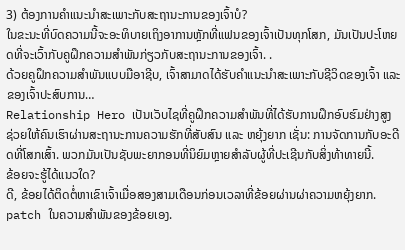3) ຕ້ອງການຄໍາແນະນໍາສະເພາະກັບສະຖານະການຂອງເຈົ້າບໍ?
ໃນຂະນະທີ່ບົດຄວາມນີ້ຈະອະທິບາຍເຖິງອາການຫຼັກທີ່ແຟນຂອງເຈົ້າເປັນທຸກໂສກ, ມັນເປັນປະໂຫຍດທີ່ຈະເວົ້າກັບຄູຝຶກຄວາມສຳພັນກ່ຽວກັບສະຖານະການຂອງເຈົ້າ. .
ດ້ວຍຄູຝຶກຄວາມສຳພັນແບບມືອາຊີບ, ເຈົ້າສາມາດໄດ້ຮັບຄຳແນະນຳສະເພາະກັບຊີວິດຂອງເຈົ້າ ແລະຂອງເຈົ້າປະສົບການ…
Relationship Hero ເປັນເວັບໄຊທີ່ຄູຝຶກຄວາມສຳພັນທີ່ໄດ້ຮັບການຝຶກອົບຮົມຢ່າງສູງ ຊ່ວຍໃຫ້ຄົນເຮົາຜ່ານສະຖານະການຄວາມຮັກທີ່ສັບສົນ ແລະ ຫຍຸ້ງຍາກ ເຊັ່ນ: ການຈັດການກັບອະດີດທີ່ໂສກເສົ້າ. ພວກມັນເປັນຊັບພະຍາກອນທີ່ນິຍົມຫຼາຍສໍາລັບຜູ້ທີ່ປະເຊີນກັບສິ່ງທ້າທາຍນີ້.
ຂ້ອຍຈະຮູ້ໄດ້ແນວໃດ?
ດີ, ຂ້ອຍໄດ້ຕິດຕໍ່ຫາເຂົາເຈົ້າເມື່ອສອງສາມເດືອນກ່ອນເວລາທີ່ຂ້ອຍຜ່ານຜ່າຄວາມຫຍຸ້ງຍາກ. patch ໃນຄວາມສໍາພັນຂອງຂ້ອຍເອງ.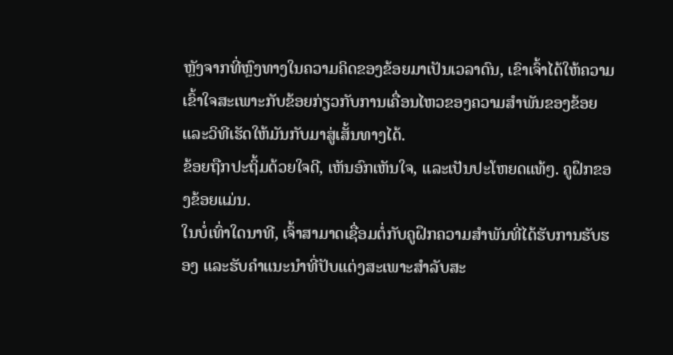ຫຼັງຈາກທີ່ຫຼົງທາງໃນຄວາມຄິດຂອງຂ້ອຍມາເປັນເວລາດົນ, ເຂົາເຈົ້າໄດ້ໃຫ້ຄວາມເຂົ້າໃຈສະເພາະກັບຂ້ອຍກ່ຽວກັບການເຄື່ອນໄຫວຂອງຄວາມສຳພັນຂອງຂ້ອຍ ແລະວິທີເຮັດໃຫ້ມັນກັບມາສູ່ເສັ້ນທາງໄດ້.
ຂ້ອຍຖືກປະຖິ້ມດ້ວຍໃຈດີ, ເຫັນອົກເຫັນໃຈ, ແລະເປັນປະໂຫຍດແທ້ໆ. ຄູຝຶກຂອງຂ້ອຍແມ່ນ.
ໃນບໍ່ເທົ່າໃດນາທີ, ເຈົ້າສາມາດເຊື່ອມຕໍ່ກັບຄູຝຶກຄວາມສຳພັນທີ່ໄດ້ຮັບການຮັບຮອງ ແລະຮັບຄຳແນະນຳທີ່ປັບແຕ່ງສະເພາະສຳລັບສະ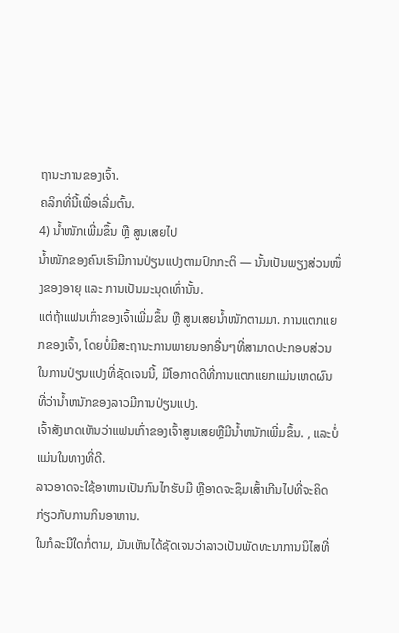ຖານະການຂອງເຈົ້າ.
ຄລິກທີ່ນີ້ເພື່ອເລີ່ມຕົ້ນ.
4) ນໍ້າໜັກເພີ່ມຂຶ້ນ ຫຼື ສູນເສຍໄປ
ນ້ຳໜັກຂອງຄົນເຮົາມີການປ່ຽນແປງຕາມປົກກະຕິ — ນັ້ນເປັນພຽງສ່ວນໜຶ່ງຂອງອາຍຸ ແລະ ການເປັນມະນຸດເທົ່ານັ້ນ.
ແຕ່ຖ້າແຟນເກົ່າຂອງເຈົ້າເພີ່ມຂຶ້ນ ຫຼື ສູນເສຍນໍ້າໜັກຕາມມາ. ການແຕກແຍກຂອງເຈົ້າ, ໂດຍບໍ່ມີສະຖານະການພາຍນອກອື່ນໆທີ່ສາມາດປະກອບສ່ວນໃນການປ່ຽນແປງທີ່ຊັດເຈນນີ້, ມີໂອກາດດີທີ່ການແຕກແຍກແມ່ນເຫດຜົນທີ່ວ່ານ້ຳຫນັກຂອງລາວມີການປ່ຽນແປງ.
ເຈົ້າສັງເກດເຫັນວ່າແຟນເກົ່າຂອງເຈົ້າສູນເສຍຫຼືມີນ້ຳຫນັກເພີ່ມຂຶ້ນ. , ແລະບໍ່ແມ່ນໃນທາງທີ່ດີ.
ລາວອາດຈະໃຊ້ອາຫານເປັນກົນໄກຮັບມື ຫຼືອາດຈະຊຶມເສົ້າເກີນໄປທີ່ຈະຄິດກ່ຽວກັບການກິນອາຫານ.
ໃນກໍລະນີໃດກໍ່ຕາມ, ມັນເຫັນໄດ້ຊັດເຈນວ່າລາວເປັນພັດທະນາການນິໄສທີ່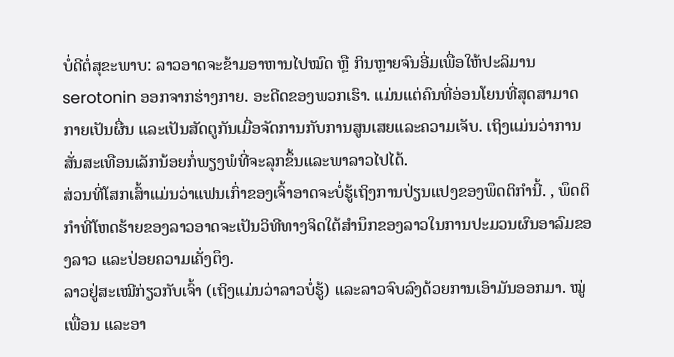ບໍ່ດີຕໍ່ສຸຂະພາບ: ລາວອາດຈະຂ້າມອາຫານໄປໝົດ ຫຼື ກິນຫຼາຍຈົນອີ່ມເພື່ອໃຫ້ປະລິມານ serotonin ອອກຈາກຮ່າງກາຍ. ອະດີດຂອງພວກເຮົາ. ແມ່ນແຕ່ຄົນທີ່ອ່ອນໂຍນທີ່ສຸດສາມາດກາຍເປັນຜື່ນ ແລະເປັນສັດຕູກັນເມື່ອຈັດການກັບການສູນເສຍແລະຄວາມເຈັບ. ເຖິງແມ່ນວ່າການສັ່ນສະເທືອນເລັກນ້ອຍກໍ່ພຽງພໍທີ່ຈະລຸກຂຶ້ນແລະພາລາວໄປໄດ້.
ສ່ວນທີ່ໂສກເສົ້າແມ່ນວ່າແຟນເກົ່າຂອງເຈົ້າອາດຈະບໍ່ຮູ້ເຖິງການປ່ຽນແປງຂອງພຶດຕິກໍານີ້. , ພຶດຕິກຳທີ່ໂຫດຮ້າຍຂອງລາວອາດຈະເປັນວິທີທາງຈິດໃຕ້ສຳນຶກຂອງລາວໃນການປະມວນຜົນອາລົມຂອງລາວ ແລະປ່ອຍຄວາມເຄັ່ງຕຶງ.
ລາວຢູ່ສະເໝີກ່ຽວກັບເຈົ້າ (ເຖິງແມ່ນວ່າລາວບໍ່ຮູ້) ແລະລາວຈົບລົງດ້ວຍການເອົາມັນອອກມາ. ໝູ່ເພື່ອນ ແລະອາ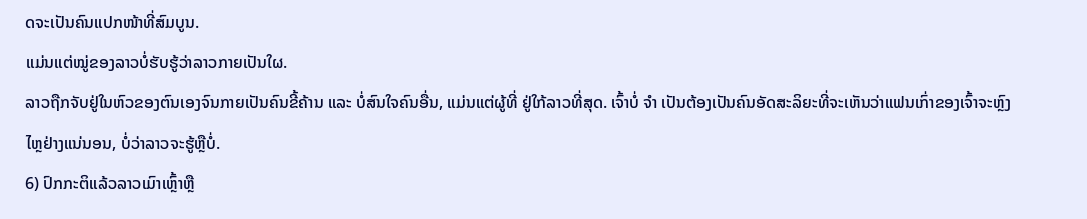ດຈະເປັນຄົນແປກໜ້າທີ່ສົມບູນ.
ແມ່ນແຕ່ໝູ່ຂອງລາວບໍ່ຮັບຮູ້ວ່າລາວກາຍເປັນໃຜ.
ລາວຖືກຈັບຢູ່ໃນຫົວຂອງຕົນເອງຈົນກາຍເປັນຄົນຂີ້ຄ້ານ ແລະ ບໍ່ສົນໃຈຄົນອື່ນ, ແມ່ນແຕ່ຜູ້ທີ່ ຢູ່ໃກ້ລາວທີ່ສຸດ. ເຈົ້າບໍ່ ຈຳ ເປັນຕ້ອງເປັນຄົນອັດສະລິຍະທີ່ຈະເຫັນວ່າແຟນເກົ່າຂອງເຈົ້າຈະຫຼົງໄຫຼຢ່າງແນ່ນອນ, ບໍ່ວ່າລາວຈະຮູ້ຫຼືບໍ່.
6) ປົກກະຕິແລ້ວລາວເມົາເຫຼົ້າຫຼື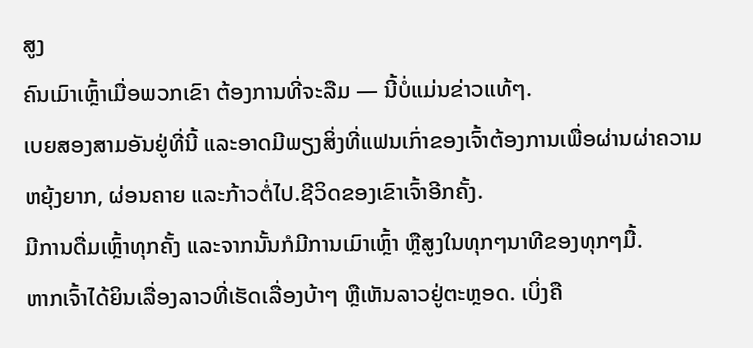ສູງ
ຄົນເມົາເຫຼົ້າເມື່ອພວກເຂົາ ຕ້ອງການທີ່ຈະລືມ — ນີ້ບໍ່ແມ່ນຂ່າວແທ້ໆ.
ເບຍສອງສາມອັນຢູ່ທີ່ນີ້ ແລະອາດມີພຽງສິ່ງທີ່ແຟນເກົ່າຂອງເຈົ້າຕ້ອງການເພື່ອຜ່ານຜ່າຄວາມຫຍຸ້ງຍາກ, ຜ່ອນຄາຍ ແລະກ້າວຕໍ່ໄປ.ຊີວິດຂອງເຂົາເຈົ້າອີກຄັ້ງ.
ມີການດື່ມເຫຼົ້າທຸກຄັ້ງ ແລະຈາກນັ້ນກໍມີການເມົາເຫຼົ້າ ຫຼືສູງໃນທຸກໆນາທີຂອງທຸກໆມື້.
ຫາກເຈົ້າໄດ້ຍິນເລື່ອງລາວທີ່ເຮັດເລື່ອງບ້າໆ ຫຼືເຫັນລາວຢູ່ຕະຫຼອດ. ເບິ່ງຄື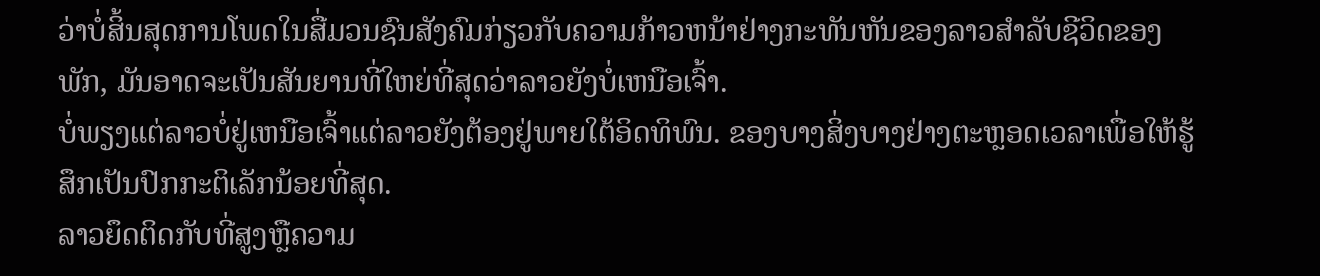ວ່າບໍ່ສິ້ນສຸດການໂພດໃນສື່ມວນຊົນສັງຄົມກ່ຽວກັບຄວາມກ້າວຫນ້າຢ່າງກະທັນຫັນຂອງລາວສໍາລັບຊີວິດຂອງພັກ, ມັນອາດຈະເປັນສັນຍານທີ່ໃຫຍ່ທີ່ສຸດວ່າລາວຍັງບໍ່ເຫນືອເຈົ້າ.
ບໍ່ພຽງແຕ່ລາວບໍ່ຢູ່ເຫນືອເຈົ້າແຕ່ລາວຍັງຕ້ອງຢູ່ພາຍໃຕ້ອິດທິພົນ. ຂອງບາງສິ່ງບາງຢ່າງຕະຫຼອດເວລາເພື່ອໃຫ້ຮູ້ສຶກເປັນປົກກະຕິເລັກນ້ອຍທີ່ສຸດ.
ລາວຍຶດຕິດກັບທີ່ສູງຫຼືຄວາມ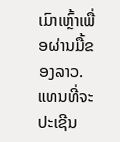ເມົາເຫຼົ້າເພື່ອຜ່ານມື້ຂອງລາວ.
ແທນທີ່ຈະປະເຊີນ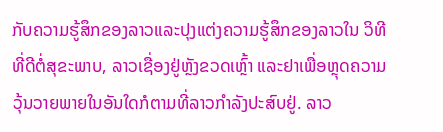ກັບຄວາມຮູ້ສຶກຂອງລາວແລະປຸງແຕ່ງຄວາມຮູ້ສຶກຂອງລາວໃນ ວິທີທີ່ດີຕໍ່ສຸຂະພາບ, ລາວເຊື່ອງຢູ່ຫຼັງຂວດເຫຼົ້າ ແລະຢາເພື່ອຫຼຸດຄວາມວຸ້ນວາຍພາຍໃນອັນໃດກໍຕາມທີ່ລາວກຳລັງປະສົບຢູ່. ລາວ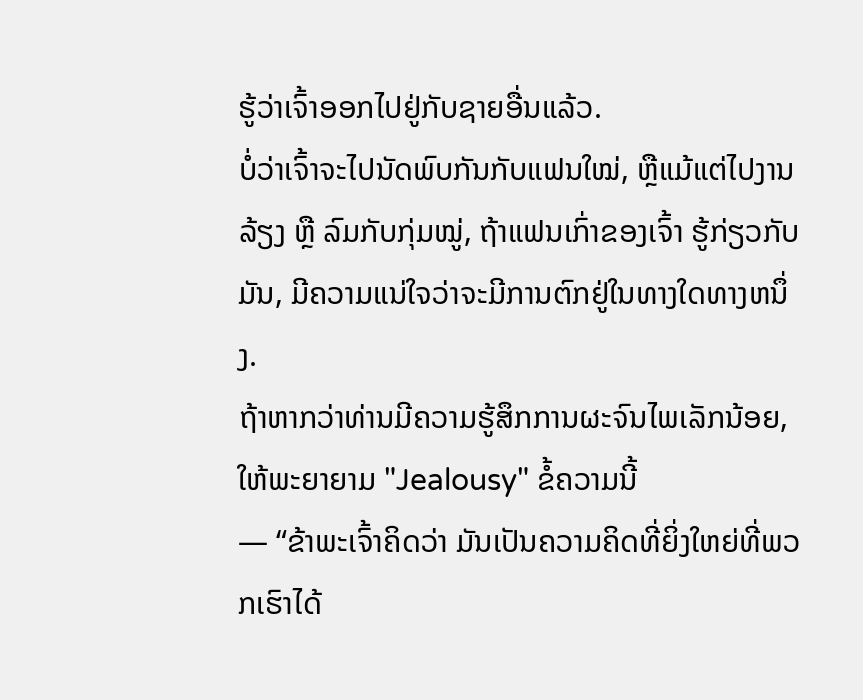ຮູ້ວ່າເຈົ້າອອກໄປຢູ່ກັບຊາຍອື່ນແລ້ວ.
ບໍ່ວ່າເຈົ້າຈະໄປນັດພົບກັນກັບແຟນໃໝ່, ຫຼືແມ້ແຕ່ໄປງານລ້ຽງ ຫຼື ລົມກັບກຸ່ມໝູ່, ຖ້າແຟນເກົ່າຂອງເຈົ້າ ຮູ້ກ່ຽວກັບມັນ, ມີຄວາມແນ່ໃຈວ່າຈະມີການຕົກຢູ່ໃນທາງໃດທາງຫນຶ່ງ.
ຖ້າຫາກວ່າທ່ານມີຄວາມຮູ້ສຶກການຜະຈົນໄພເລັກນ້ອຍ, ໃຫ້ພະຍາຍາມ "Jealousy" ຂໍ້ຄວາມນີ້
— “ຂ້າພະເຈົ້າຄິດວ່າ ມັນເປັນຄວາມຄິດທີ່ຍິ່ງໃຫຍ່ທີ່ພວກເຮົາໄດ້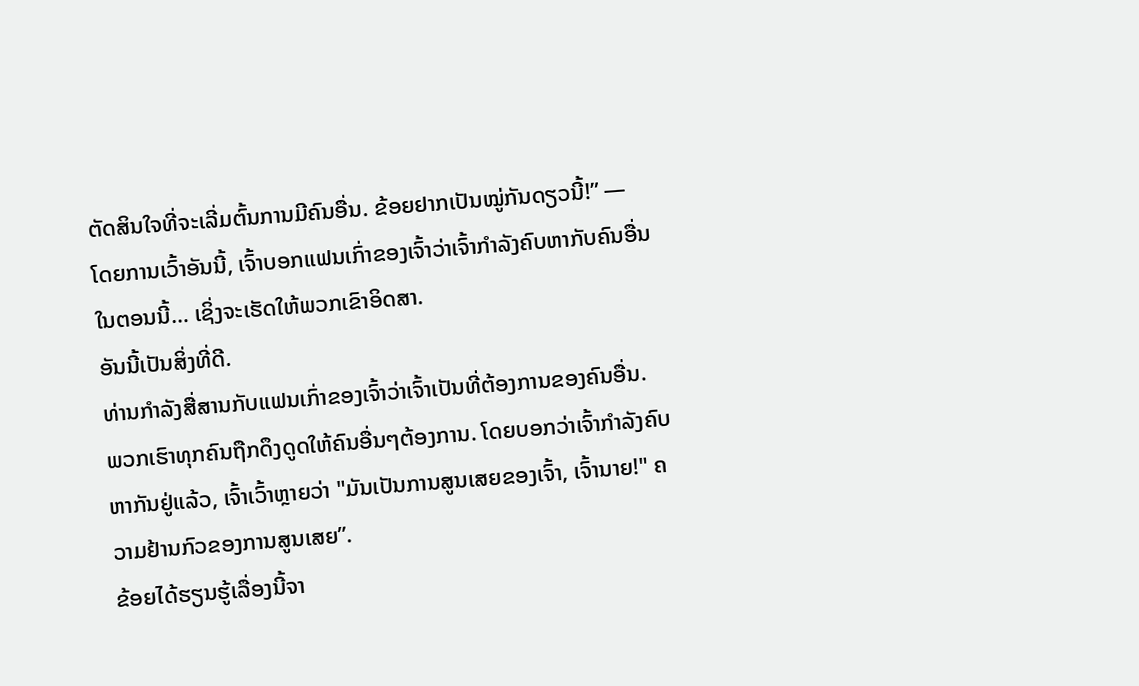ຕັດສິນໃຈທີ່ຈະເລີ່ມຕົ້ນການມີຄົນອື່ນ. ຂ້ອຍຢາກເປັນໝູ່ກັນດຽວນີ້!” —
ໂດຍການເວົ້າອັນນີ້, ເຈົ້າບອກແຟນເກົ່າຂອງເຈົ້າວ່າເຈົ້າກຳລັງຄົບຫາກັບຄົນອື່ນໃນຕອນນີ້… ເຊິ່ງຈະເຮັດໃຫ້ພວກເຂົາອິດສາ.
ອັນນີ້ເປັນສິ່ງທີ່ດີ.
ທ່ານກຳລັງສື່ສານກັບແຟນເກົ່າຂອງເຈົ້າວ່າເຈົ້າເປັນທີ່ຕ້ອງການຂອງຄົນອື່ນ. ພວກເຮົາທຸກຄົນຖືກດຶງດູດໃຫ້ຄົນອື່ນໆຕ້ອງການ. ໂດຍບອກວ່າເຈົ້າກຳລັງຄົບຫາກັນຢູ່ແລ້ວ, ເຈົ້າເວົ້າຫຼາຍວ່າ "ມັນເປັນການສູນເສຍຂອງເຈົ້າ, ເຈົ້ານາຍ!" ຄວາມຢ້ານກົວຂອງການສູນເສຍ”.
ຂ້ອຍໄດ້ຮຽນຮູ້ເລື່ອງນີ້ຈາ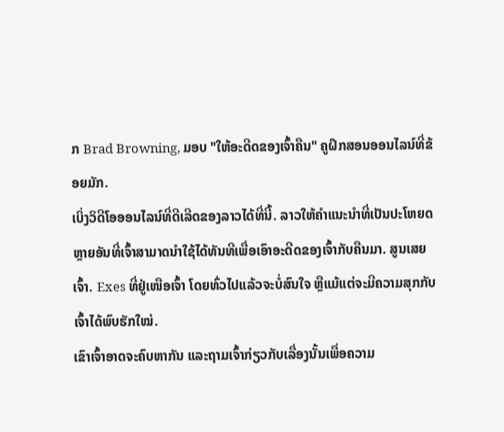ກ Brad Browning, ມອບ "ໃຫ້ອະດີດຂອງເຈົ້າຄືນ" ຄູຝຶກສອນອອນໄລນ໌ທີ່ຂ້ອຍມັກ.
ເບິ່ງວິດີໂອອອນໄລນ໌ທີ່ດີເລີດຂອງລາວໄດ້ທີ່ນີ້. ລາວໃຫ້ຄຳແນະນຳທີ່ເປັນປະໂຫຍດຫຼາຍອັນທີ່ເຈົ້າສາມາດນຳໃຊ້ໄດ້ທັນທີເພື່ອເອົາອະດີດຂອງເຈົ້າກັບຄືນມາ. ສູນເສຍເຈົ້າ. Exes ທີ່ຢູ່ເໜືອເຈົ້າ ໂດຍທົ່ວໄປແລ້ວຈະບໍ່ສົນໃຈ ຫຼືແມ້ແຕ່ຈະມີຄວາມສຸກກັບເຈົ້າໄດ້ພົບຮັກໃໝ່.
ເຂົາເຈົ້າອາດຈະຄົບຫາກັນ ແລະຖາມເຈົ້າກ່ຽວກັບເລື່ອງນັ້ນເພື່ອຄວາມ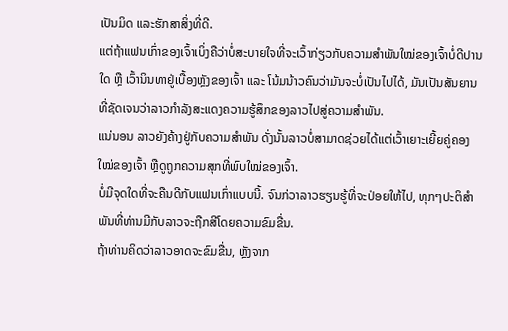ເປັນມິດ ແລະຮັກສາສິ່ງທີ່ດີ.
ແຕ່ຖ້າແຟນເກົ່າຂອງເຈົ້າເບິ່ງຄືວ່າບໍ່ສະບາຍໃຈທີ່ຈະເວົ້າກ່ຽວກັບຄວາມສຳພັນໃໝ່ຂອງເຈົ້າບໍ່ດີປານໃດ ຫຼື ເວົ້ານິນທາຢູ່ເບື້ອງຫຼັງຂອງເຈົ້າ ແລະ ໂນ້ມນ້າວຄົນວ່າມັນຈະບໍ່ເປັນໄປໄດ້, ມັນເປັນສັນຍານທີ່ຊັດເຈນວ່າລາວກຳລັງສະແດງຄວາມຮູ້ສຶກຂອງລາວໄປສູ່ຄວາມສຳພັນ.
ແນ່ນອນ ລາວຍັງຄ້າງຢູ່ກັບຄວາມສໍາພັນ ດັ່ງນັ້ນລາວບໍ່ສາມາດຊ່ວຍໄດ້ແຕ່ເວົ້າເຍາະເຍີ້ຍຄູ່ຄອງໃໝ່ຂອງເຈົ້າ ຫຼືດູຖູກຄວາມສຸກທີ່ພົບໃໝ່ຂອງເຈົ້າ.
ບໍ່ມີຈຸດໃດທີ່ຈະຄືນດີກັບແຟນເກົ່າແບບນີ້. ຈົນກ່ວາລາວຮຽນຮູ້ທີ່ຈະປ່ອຍໃຫ້ໄປ, ທຸກໆປະຕິສໍາພັນທີ່ທ່ານມີກັບລາວຈະຖືກສີໂດຍຄວາມຂົມຂື່ນ.
ຖ້າທ່ານຄິດວ່າລາວອາດຈະຂົມຂື່ນ, ຫຼັງຈາກ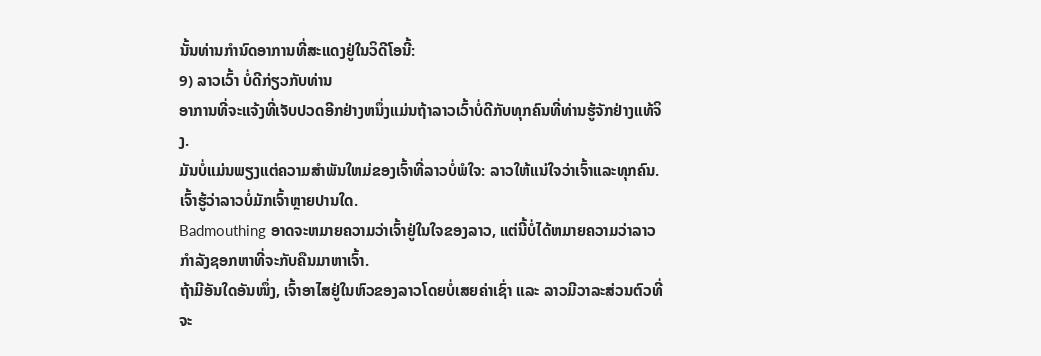ນັ້ນທ່ານກໍານົດອາການທີ່ສະແດງຢູ່ໃນວິດີໂອນີ້:
9) ລາວເວົ້າ ບໍ່ດີກ່ຽວກັບທ່ານ
ອາການທີ່ຈະແຈ້ງທີ່ເຈັບປວດອີກຢ່າງຫນຶ່ງແມ່ນຖ້າລາວເວົ້າບໍ່ດີກັບທຸກຄົນທີ່ທ່ານຮູ້ຈັກຢ່າງແທ້ຈິງ.
ມັນບໍ່ແມ່ນພຽງແຕ່ຄວາມສໍາພັນໃຫມ່ຂອງເຈົ້າທີ່ລາວບໍ່ພໍໃຈ: ລາວໃຫ້ແນ່ໃຈວ່າເຈົ້າແລະທຸກຄົນ. ເຈົ້າຮູ້ວ່າລາວບໍ່ມັກເຈົ້າຫຼາຍປານໃດ.
Badmouthing ອາດຈະຫມາຍຄວາມວ່າເຈົ້າຢູ່ໃນໃຈຂອງລາວ, ແຕ່ນີ້ບໍ່ໄດ້ຫມາຍຄວາມວ່າລາວກໍາລັງຊອກຫາທີ່ຈະກັບຄືນມາຫາເຈົ້າ.
ຖ້າມີອັນໃດອັນໜຶ່ງ, ເຈົ້າອາໄສຢູ່ໃນຫົວຂອງລາວໂດຍບໍ່ເສຍຄ່າເຊົ່າ ແລະ ລາວມີວາລະສ່ວນຕົວທີ່ຈະ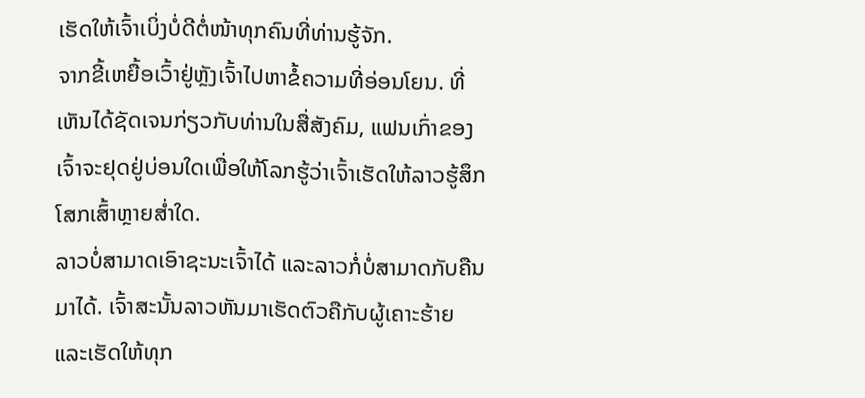ເຮັດໃຫ້ເຈົ້າເບິ່ງບໍ່ດີຕໍ່ໜ້າທຸກຄົນທີ່ທ່ານຮູ້ຈັກ.
ຈາກຂີ້ເຫຍື້ອເວົ້າຢູ່ຫຼັງເຈົ້າໄປຫາຂໍ້ຄວາມທີ່ອ່ອນໂຍນ. ທີ່ເຫັນໄດ້ຊັດເຈນກ່ຽວກັບທ່ານໃນສື່ສັງຄົມ, ແຟນເກົ່າຂອງເຈົ້າຈະຢຸດຢູ່ບ່ອນໃດເພື່ອໃຫ້ໂລກຮູ້ວ່າເຈົ້າເຮັດໃຫ້ລາວຮູ້ສຶກໂສກເສົ້າຫຼາຍສໍ່າໃດ.
ລາວບໍ່ສາມາດເອົາຊະນະເຈົ້າໄດ້ ແລະລາວກໍ່ບໍ່ສາມາດກັບຄືນມາໄດ້. ເຈົ້າສະນັ້ນລາວຫັນມາເຮັດຕົວຄືກັບຜູ້ເຄາະຮ້າຍ ແລະເຮັດໃຫ້ທຸກ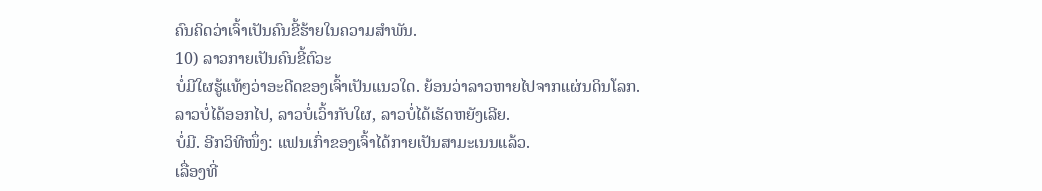ຄົນຄິດວ່າເຈົ້າເປັນຄົນຂີ້ຮ້າຍໃນຄວາມສຳພັນ.
10) ລາວກາຍເປັນຄົນຂີ້ຕົວະ
ບໍ່ມີໃຜຮູ້ແທ້ໆວ່າອະດີດຂອງເຈົ້າເປັນແນວໃດ. ຍ້ອນວ່າລາວຫາຍໄປຈາກແຜ່ນດິນໂລກ.
ລາວບໍ່ໄດ້ອອກໄປ, ລາວບໍ່ເວົ້າກັບໃຜ, ລາວບໍ່ໄດ້ເຮັດຫຍັງເລີຍ.
ບໍ່ມີ. ອີກວິທີໜຶ່ງ: ແຟນເກົ່າຂອງເຈົ້າໄດ້ກາຍເປັນສາມະເນນແລ້ວ.
ເລື່ອງທີ່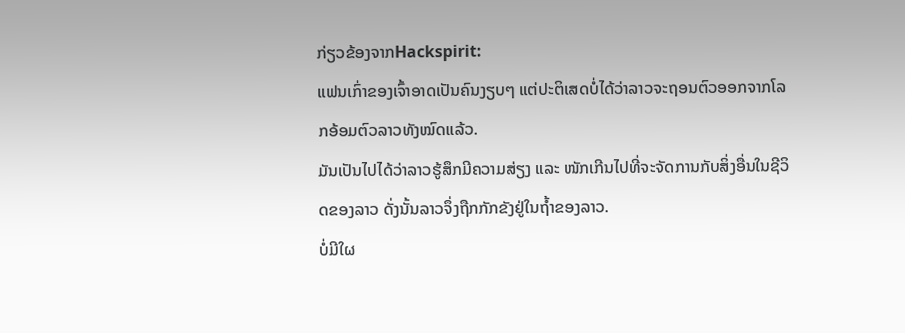ກ່ຽວຂ້ອງຈາກHackspirit:
ແຟນເກົ່າຂອງເຈົ້າອາດເປັນຄົນງຽບໆ ແຕ່ປະຕິເສດບໍ່ໄດ້ວ່າລາວຈະຖອນຕົວອອກຈາກໂລກອ້ອມຕົວລາວທັງໝົດແລ້ວ.
ມັນເປັນໄປໄດ້ວ່າລາວຮູ້ສຶກມີຄວາມສ່ຽງ ແລະ ໜັກເກີນໄປທີ່ຈະຈັດການກັບສິ່ງອື່ນໃນຊີວິດຂອງລາວ ດັ່ງນັ້ນລາວຈຶ່ງຖືກກັກຂັງຢູ່ໃນຖໍ້າຂອງລາວ.
ບໍ່ມີໃຜ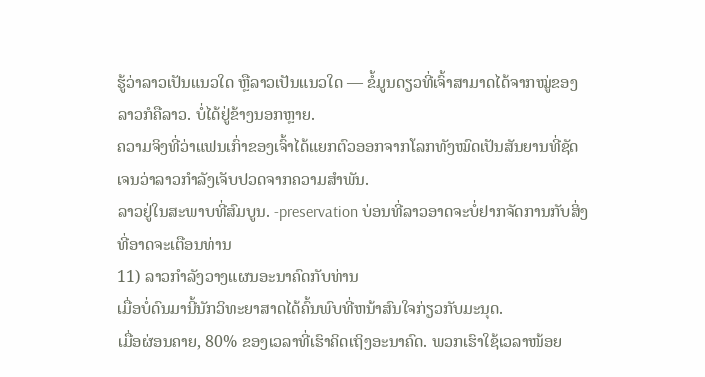ຮູ້ວ່າລາວເປັນແນວໃດ ຫຼືລາວເປັນແນວໃດ — ຂໍ້ມູນດຽວທີ່ເຈົ້າສາມາດໄດ້ຈາກໝູ່ຂອງລາວກໍຄືລາວ. ບໍ່ໄດ້ຢູ່ຂ້າງນອກຫຼາຍ.
ຄວາມຈິງທີ່ວ່າແຟນເກົ່າຂອງເຈົ້າໄດ້ແຍກຕົວອອກຈາກໂລກທັງໝົດເປັນສັນຍານທີ່ຊັດເຈນວ່າລາວກຳລັງເຈັບປວດຈາກຄວາມສຳພັນ.
ລາວຢູ່ໃນສະພາບທີ່ສົມບູນ. -preservation ບ່ອນທີ່ລາວອາດຈະບໍ່ຢາກຈັດການກັບສິ່ງທີ່ອາດຈະເຕືອນທ່ານ
11) ລາວກໍາລັງວາງແຜນອະນາຄົດກັບທ່ານ
ເມື່ອບໍ່ດົນມານີ້ນັກວິທະຍາສາດໄດ້ຄົ້ນພົບທີ່ຫນ້າສົນໃຈກ່ຽວກັບມະນຸດ.
ເມື່ອຜ່ອນຄາຍ, 80% ຂອງເວລາທີ່ເຮົາຄິດເຖິງອະນາຄົດ. ພວກເຮົາໃຊ້ເວລາໜ້ອຍ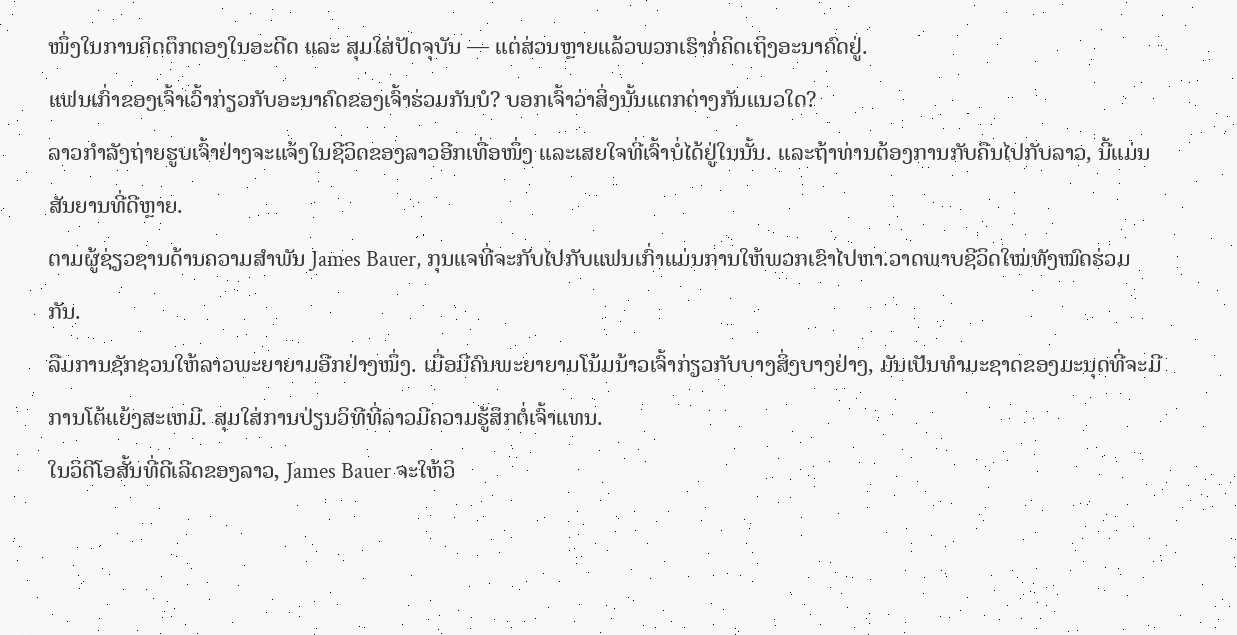ໜຶ່ງໃນການຄິດຕຶກຕອງໃນອະດີດ ແລະ ສຸມໃສ່ປັດຈຸບັນ — ແຕ່ສ່ວນຫຼາຍແລ້ວພວກເຮົາກໍ່ຄິດເຖິງອະນາຄົດຢູ່.
ແຟນເກົ່າຂອງເຈົ້າເວົ້າກ່ຽວກັບອະນາຄົດຂອງເຈົ້າຮ່ວມກັນບໍ? ບອກເຈົ້າວ່າສິ່ງນັ້ນແຕກຕ່າງກັນແນວໃດ?
ລາວກຳລັງຖ່າຍຮູບເຈົ້າຢ່າງຈະແຈ້ງໃນຊີວິດຂອງລາວອີກເທື່ອໜຶ່ງ ແລະເສຍໃຈທີ່ເຈົ້າບໍ່ໄດ້ຢູ່ໃນນັ້ນ. ແລະຖ້າທ່ານຕ້ອງການກັບຄືນໄປກັບລາວ, ນີ້ແມ່ນສັນຍານທີ່ດີຫຼາຍ.
ຕາມຜູ້ຊ່ຽວຊານດ້ານຄວາມສໍາພັນ James Bauer, ກຸນແຈທີ່ຈະກັບໄປກັບແຟນເກົ່າແມ່ນການໃຫ້ພວກເຂົາໄປຫາ.ວາດພາບຊີວິດໃໝ່ທັງໝົດຮ່ວມກັນ.
ລືມການຊັກຊວນໃຫ້ລາວພະຍາຍາມອີກຢ່າງໜຶ່ງ. ເມື່ອມີຄົນພະຍາຍາມໂນ້ມນ້າວເຈົ້າກ່ຽວກັບບາງສິ່ງບາງຢ່າງ, ມັນເປັນທໍາມະຊາດຂອງມະນຸດທີ່ຈະມີການໂຕ້ແຍ້ງສະເຫມີ. ສຸມໃສ່ການປ່ຽນວິທີທີ່ລາວມີຄວາມຮູ້ສຶກຕໍ່ເຈົ້າແທນ.
ໃນວິດີໂອສັ້ນທີ່ດີເລີດຂອງລາວ, James Bauer ຈະໃຫ້ວິ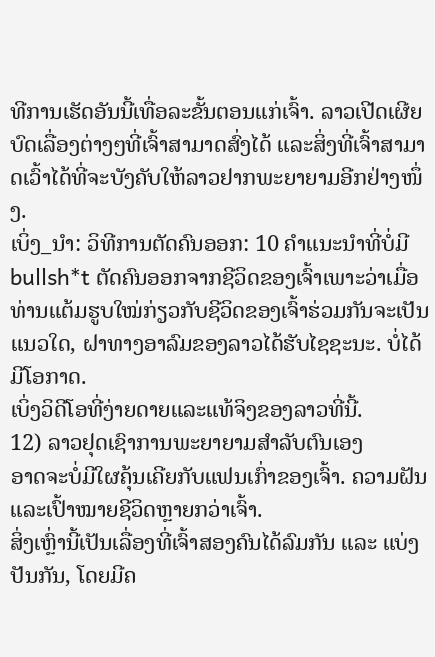ທີການເຮັດອັນນີ້ເທື່ອລະຂັ້ນຕອນແກ່ເຈົ້າ. ລາວເປີດເຜີຍບົດເລື່ອງຕ່າງໆທີ່ເຈົ້າສາມາດສົ່ງໄດ້ ແລະສິ່ງທີ່ເຈົ້າສາມາດເວົ້າໄດ້ທີ່ຈະບັງຄັບໃຫ້ລາວຢາກພະຍາຍາມອີກຢ່າງໜຶ່ງ.
ເບິ່ງ_ນຳ: ວິທີການຕັດຄົນອອກ: 10 ຄໍາແນະນໍາທີ່ບໍ່ມີ bullsh*t ຕັດຄົນອອກຈາກຊີວິດຂອງເຈົ້າເພາະວ່າເມື່ອທ່ານແຕ້ມຮູບໃໝ່ກ່ຽວກັບຊີວິດຂອງເຈົ້າຮ່ວມກັນຈະເປັນແນວໃດ, ຝາທາງອາລົມຂອງລາວໄດ້ຮັບໄຊຊະນະ. ບໍ່ໄດ້ມີໂອກາດ.
ເບິ່ງວິດີໂອທີ່ງ່າຍດາຍແລະແທ້ຈິງຂອງລາວທີ່ນີ້.
12) ລາວຢຸດເຊົາການພະຍາຍາມສໍາລັບຕົນເອງ
ອາດຈະບໍ່ມີໃຜຄຸ້ນເຄີຍກັບແຟນເກົ່າຂອງເຈົ້າ. ຄວາມຝັນ ແລະເປົ້າໝາຍຊີວິດຫຼາຍກວ່າເຈົ້າ.
ສິ່ງເຫຼົ່ານີ້ເປັນເລື່ອງທີ່ເຈົ້າສອງຄົນໄດ້ລົມກັນ ແລະ ແບ່ງປັນກັນ, ໂດຍມີຄ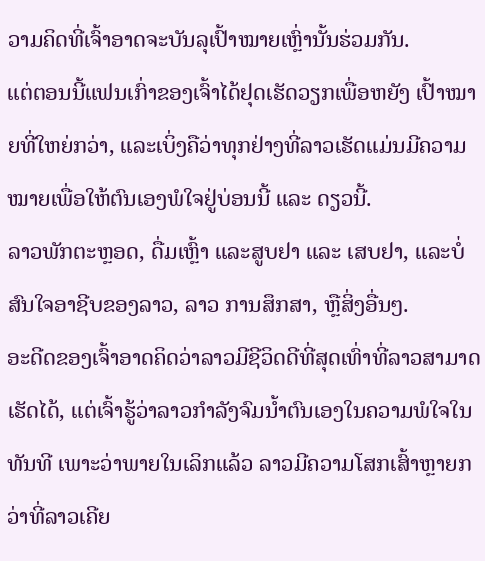ວາມຄິດທີ່ເຈົ້າອາດຈະບັນລຸເປົ້າໝາຍເຫຼົ່ານັ້ນຮ່ວມກັນ.
ແຕ່ຕອນນີ້ແຟນເກົ່າຂອງເຈົ້າໄດ້ຢຸດເຮັດວຽກເພື່ອຫຍັງ ເປົ້າໝາຍທີ່ໃຫຍ່ກວ່າ, ແລະເບິ່ງຄືວ່າທຸກຢ່າງທີ່ລາວເຮັດແມ່ນມີຄວາມໝາຍເພື່ອໃຫ້ຕົນເອງພໍໃຈຢູ່ບ່ອນນີ້ ແລະ ດຽວນີ້.
ລາວພັກຕະຫຼອດ, ດື່ມເຫຼົ້າ ແລະສູບຢາ ແລະ ເສບຢາ, ແລະບໍ່ສົນໃຈອາຊີບຂອງລາວ, ລາວ ການສຶກສາ, ຫຼືສິ່ງອື່ນໆ.
ອະດີດຂອງເຈົ້າອາດຄິດວ່າລາວມີຊີວິດດີທີ່ສຸດເທົ່າທີ່ລາວສາມາດເຮັດໄດ້, ແຕ່ເຈົ້າຮູ້ວ່າລາວກຳລັງຈົມນ້ຳຕົນເອງໃນຄວາມພໍໃຈໃນທັນທີ ເພາະວ່າພາຍໃນເລິກແລ້ວ ລາວມີຄວາມໂສກເສົ້າຫຼາຍກວ່າທີ່ລາວເຄີຍ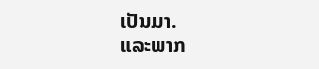ເປັນມາ.
ແລະພາກ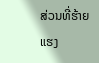ສ່ວນທີ່ຮ້າຍແຮງ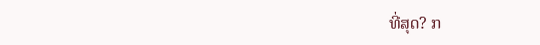ທີ່ສຸດ? ກ